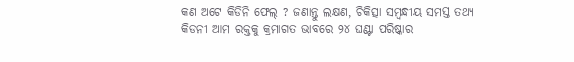କଣ ଅଟେ କିଡିନି ଫେଲ୍ ? ଜଣାନ୍ତୁ ଲକ୍ଷଣ, ଚିକିତ୍ସା ସମ୍ବନ୍ଧୀୟ ସମସ୍ତ ତଥ୍ୟ
କିଡନୀ ଆମ ରକ୍ତକୁ କ୍ରମାଗତ ଭାବରେ ୨୪ ଘଣ୍ଟା ପରିଷ୍କାର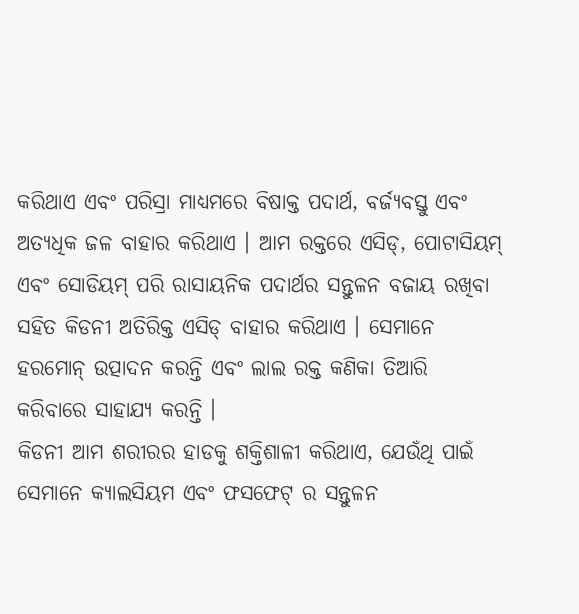କରିଥାଏ ଏବଂ ପରିସ୍ରା ମାଧ୍ୟମରେ ବିଷାକ୍ତ ପଦାର୍ଥ, ବର୍ଜ୍ୟବସ୍ତୁ ଏବଂ ଅତ୍ୟଧିକ ଜଳ ବାହାର କରିଥାଏ । ଆମ ରକ୍ତରେ ଏସିଡ୍, ପୋଟାସିୟମ୍ ଏବଂ ସୋଡିୟମ୍ ପରି ରାସାୟନିକ ପଦାର୍ଥର ସନ୍ତୁଳନ ବଜାୟ ରଖିବା ସହିତ କିଡନୀ ଅତିରିକ୍ତ ଏସିଡ୍ ବାହାର କରିଥାଏ । ସେମାନେ ହରମୋନ୍ ଉତ୍ପାଦନ କରନ୍ତି ଏବଂ ଲାଲ ରକ୍ତ କଣିକା ତିଆରି କରିବାରେ ସାହାଯ୍ୟ କରନ୍ତି ।
କିଡନୀ ଆମ ଶରୀରର ହାଡକୁ ଶକ୍ତିଶାଳୀ କରିଥାଏ, ଯେଉଁଥି ପାଇଁ ସେମାନେ କ୍ୟାଲସିୟମ ଏବଂ ଫସଫେଟ୍ ର ସନ୍ତୁଳନ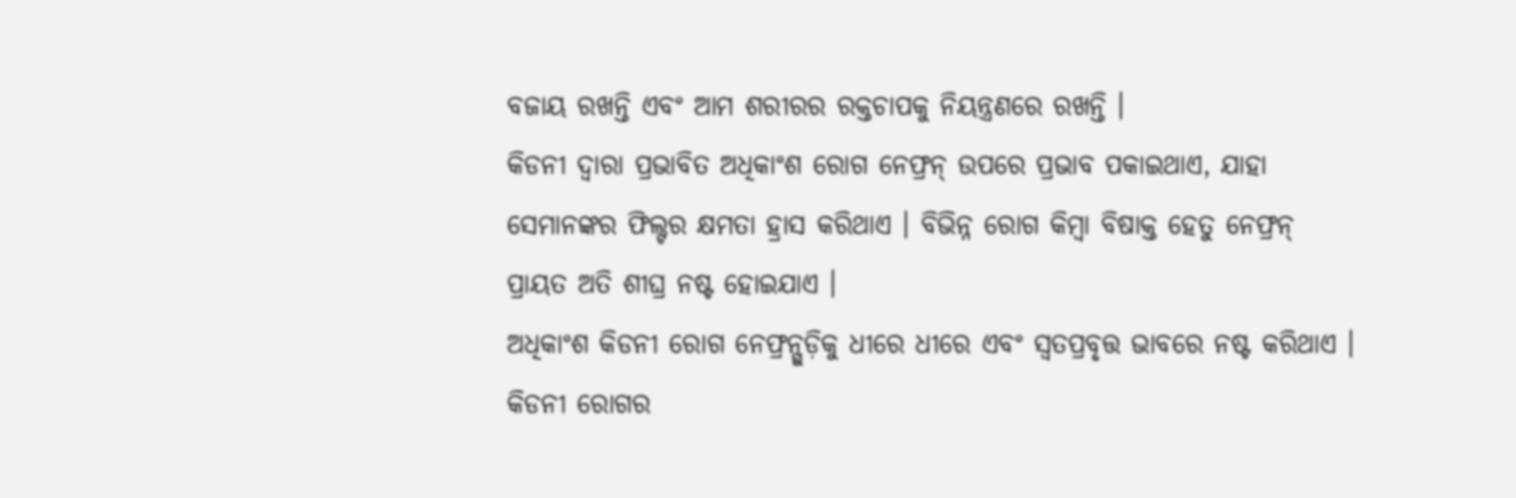ବଜାୟ ରଖନ୍ତି ଏବଂ ଆମ ଶରୀରର ରକ୍ତଚାପକୁ ନିୟନ୍ତ୍ରଣରେ ରଖନ୍ତି ।
କିଡନୀ ଦ୍ୱାରା ପ୍ରଭାବିତ ଅଧିକାଂଶ ରୋଗ ନେଫ୍ରନ୍ ଉପରେ ପ୍ରଭାବ ପକାଇଥାଏ, ଯାହା ସେମାନଙ୍କର ଫିଲ୍ଟର କ୍ଷମତା ହ୍ରାସ କରିଥାଏ । ବିଭିନ୍ନ ରୋଗ କିମ୍ବା ବିଷାକ୍ତ ହେତୁ ନେଫ୍ରନ୍ ପ୍ରାୟତ ଅତି ଶୀଘ୍ର ନଷ୍ଟ ହୋଇଯାଏ ।
ଅଧିକାଂଶ କିଡନୀ ରୋଗ ନେଫ୍ରନ୍ଗୁଡ଼ିକୁ ଧୀରେ ଧୀରେ ଏବଂ ସ୍ୱତପ୍ରବୃତ୍ତ ଭାବରେ ନଷ୍ଟ କରିଥାଏ । କିଡନୀ ରୋଗର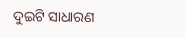ଦୁଇଟି ସାଧାରଣ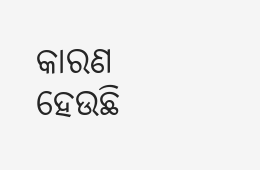କାରଣ ହେଉଛି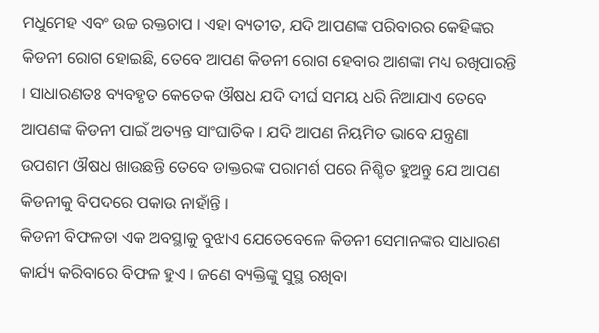ମଧୁମେହ ଏବଂ ଉଚ୍ଚ ରକ୍ତଚାପ । ଏହା ବ୍ୟତୀତ, ଯଦି ଆପଣଙ୍କ ପରିବାରର କେହିଙ୍କର କିଡନୀ ରୋଗ ହୋଇଛି, ତେବେ ଆପଣ କିଡନୀ ରୋଗ ହେବାର ଆଶଙ୍କା ମଧ୍ୟ ରଖିପାରନ୍ତି । ସାଧାରଣତଃ ବ୍ୟବହୃତ କେତେକ ଔଷଧ ଯଦି ଦୀର୍ଘ ସମୟ ଧରି ନିଆଯାଏ ତେବେ ଆପଣଙ୍କ କିଡନୀ ପାଇଁ ଅତ୍ୟନ୍ତ ସାଂଘାତିକ । ଯଦି ଆପଣ ନିୟମିତ ଭାବେ ଯନ୍ତ୍ରଣା ଉପଶମ ଔଷଧ ଖାଉଛନ୍ତି ତେବେ ଡାକ୍ତରଙ୍କ ପରାମର୍ଶ ପରେ ନିଶ୍ଚିତ ହୁଅନ୍ତୁ ଯେ ଆପଣ କିଡନୀକୁ ବିପଦରେ ପକାଉ ନାହାଁନ୍ତି ।
କିଡନୀ ବିଫଳତା ଏକ ଅବସ୍ଥାକୁ ବୁଝାଏ ଯେତେବେଳେ କିଡନୀ ସେମାନଙ୍କର ସାଧାରଣ କାର୍ଯ୍ୟ କରିବାରେ ବିଫଳ ହୁଏ । ଜଣେ ବ୍ୟକ୍ତିଙ୍କୁ ସୁସ୍ଥ ରଖିବା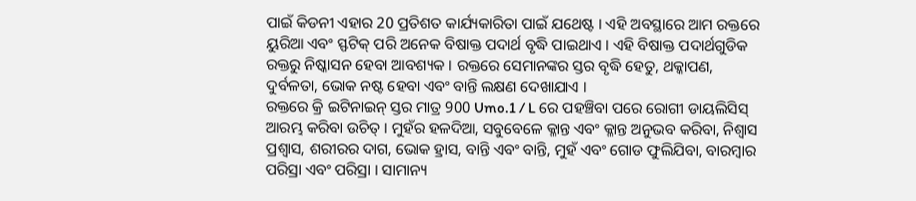ପାଇଁ କିଡନୀ ଏହାର 20 ପ୍ରତିଶତ କାର୍ଯ୍ୟକାରିତା ପାଇଁ ଯଥେଷ୍ଟ । ଏହି ଅବସ୍ଥାରେ ଆମ ରକ୍ତରେ ୟୁରିଆ ଏବଂ ସ୍ଫଟିକ୍ ପରି ଅନେକ ବିଷାକ୍ତ ପଦାର୍ଥ ବୃଦ୍ଧି ପାଇଥାଏ । ଏହି ବିଷାକ୍ତ ପଦାର୍ଥଗୁଡିକ ରକ୍ତରୁ ନିଷ୍କାସନ ହେବା ଆବଶ୍ୟକ । ରକ୍ତରେ ସେମାନଙ୍କର ସ୍ତର ବୃଦ୍ଧି ହେତୁ, ଥକ୍କାପଣ, ଦୁର୍ବଳତା, ଭୋକ ନଷ୍ଟ ହେବା ଏବଂ ବାନ୍ତି ଲକ୍ଷଣ ଦେଖାଯାଏ ।
ରକ୍ତରେ କ୍ରି ଇଟିନାଇନ୍ ସ୍ତର ମାତ୍ର 900 Umo.1 / L ରେ ପହଞ୍ଚିବା ପରେ ରୋଗୀ ଡାୟଲିସିସ୍ ଆରମ୍ଭ କରିବା ଉଚିତ୍ । ମୁହଁର ହଳଦିଆ, ସବୁବେଳେ କ୍ଳାନ୍ତ ଏବଂ କ୍ଳାନ୍ତ ଅନୁଭବ କରିବା, ନିଶ୍ୱାସ ପ୍ରଶ୍ୱାସ, ଶରୀରର ଦାଗ, ଭୋକ ହ୍ରାସ, ବାନ୍ତି ଏବଂ ବାନ୍ତି, ମୁହଁ ଏବଂ ଗୋଡ ଫୁଲିଯିବା, ବାରମ୍ବାର ପରିସ୍ରା ଏବଂ ପରିସ୍ରା । ସାମାନ୍ୟ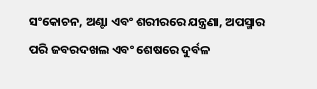ସଂକୋଚନ, ଅଣ୍ଟା ଏବଂ ଶରୀରରେ ଯନ୍ତ୍ରଣା, ଅପସ୍ମାର ପରି ଜବରଦଖଲ ଏବଂ ଶେଷରେ ଦୁର୍ବଳ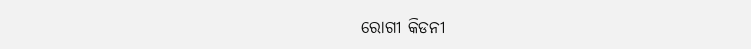ରୋଗୀ କିଡନୀ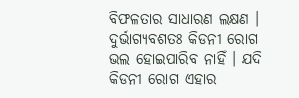ବିଫଳତାର ସାଧାରଣ ଲକ୍ଷଣ । ଦୁର୍ଭାଗ୍ୟବଶତଃ କିଡନୀ ରୋଗ ଭଲ ହୋଇପାରିବ ନାହିଁ । ଯଦି କିଡନୀ ରୋଗ ଏହାର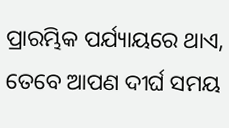ପ୍ରାରମ୍ଭିକ ପର୍ଯ୍ୟାୟରେ ଥାଏ, ତେବେ ଆପଣ ଦୀର୍ଘ ସମୟ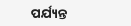ପର୍ଯ୍ୟନ୍ତ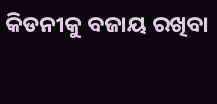କିଡନୀକୁ ବଜାୟ ରଖିବା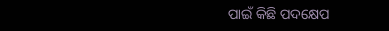ପାଇଁ କିଛି ପଦକ୍ଷେପ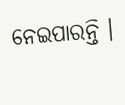ନେଇପାରନ୍ତି ।